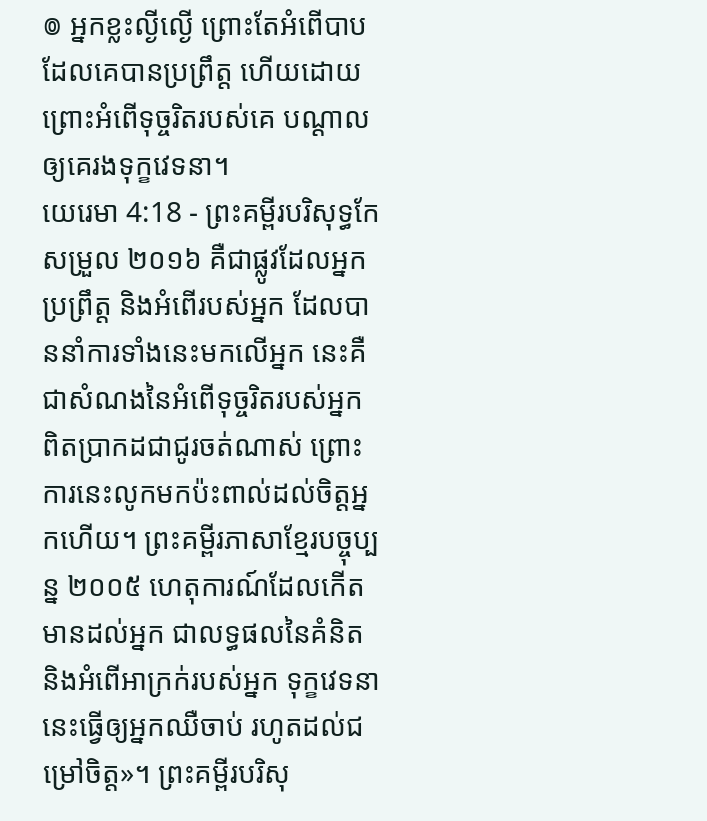៙ អ្នកខ្លះល្ងីល្ងើ ព្រោះតែអំពើបាប ដែលគេបានប្រព្រឹត្ត ហើយដោយព្រោះអំពើទុច្ចរិតរបស់គេ បណ្ដាលឲ្យគេរងទុក្ខវេទនា។
យេរេមា 4:18 - ព្រះគម្ពីរបរិសុទ្ធកែសម្រួល ២០១៦ គឺជាផ្លូវដែលអ្នកប្រព្រឹត្ត និងអំពើរបស់អ្នក ដែលបាននាំការទាំងនេះមកលើអ្នក នេះគឺជាសំណងនៃអំពើទុច្ចរិតរបស់អ្នក ពិតប្រាកដជាជូរចត់ណាស់ ព្រោះការនេះលូកមកប៉ះពាល់ដល់ចិត្តអ្នកហើយ។ ព្រះគម្ពីរភាសាខ្មែរបច្ចុប្បន្ន ២០០៥ ហេតុការណ៍ដែលកើតមានដល់អ្នក ជាលទ្ធផលនៃគំនិត និងអំពើអាក្រក់របស់អ្នក ទុក្ខវេទនានេះធ្វើឲ្យអ្នកឈឺចាប់ រហូតដល់ជម្រៅចិត្ត»។ ព្រះគម្ពីរបរិសុ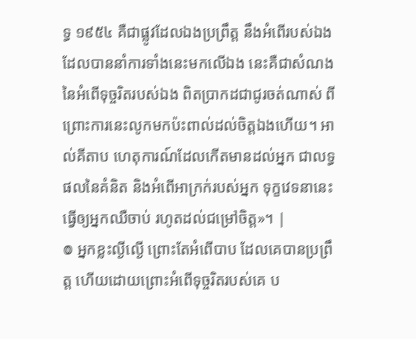ទ្ធ ១៩៥៤ គឺជាផ្លូវដែលឯងប្រព្រឹត្ត នឹងអំពើរបស់ឯង ដែលបាននាំការទាំងនេះមកលើឯង នេះគឺជាសំណងនៃអំពើទុច្ចរិតរបស់ឯង ពិតប្រាកដជាជូរចត់ណាស់ ពីព្រោះការនេះលូកមកប៉ះពាល់ដល់ចិត្តឯងហើយ។ អាល់គីតាប ហេតុការណ៍ដែលកើតមានដល់អ្នក ជាលទ្ធផលនៃគំនិត និងអំពើអាក្រក់របស់អ្នក ទុក្ខវេទនានេះធ្វើឲ្យអ្នកឈឺចាប់ រហូតដល់ជម្រៅចិត្ត»។ |
៙ អ្នកខ្លះល្ងីល្ងើ ព្រោះតែអំពើបាប ដែលគេបានប្រព្រឹត្ត ហើយដោយព្រោះអំពើទុច្ចរិតរបស់គេ ប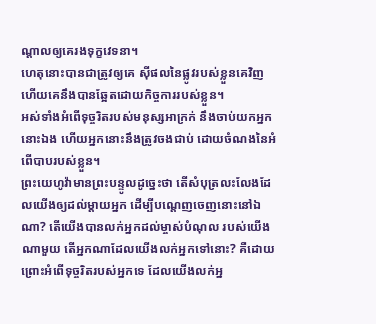ណ្ដាលឲ្យគេរងទុក្ខវេទនា។
ហេតុនោះបានជាត្រូវឲ្យគេ ស៊ីផលនៃផ្លូវរបស់ខ្លួនគេវិញ ហើយគេនឹងបានឆ្អែតដោយកិច្ចការរបស់ខ្លួន។
អស់ទាំងអំពើទុច្ចរិតរបស់មនុស្សអាក្រក់ នឹងចាប់យកអ្នកនោះឯង ហើយអ្នកនោះនឹងត្រូវចងជាប់ ដោយចំណងនៃអំពើបាបរបស់ខ្លួន។
ព្រះយេហូវ៉ាមានព្រះបន្ទូលដូច្នេះថា តើសំបុត្រលះលែងដែលយើងឲ្យដល់ម្តាយអ្នក ដើម្បីបណ្តេញចេញនោះនៅឯណា? តើយើងបានលក់អ្នកដល់ម្ចាស់បំណុល របស់យើងណាមួយ តើអ្នកណាដែលយើងលក់អ្នកទៅនោះ? គឺដោយព្រោះអំពើទុច្ចរិតរបស់អ្នកទេ ដែលយើងលក់អ្ន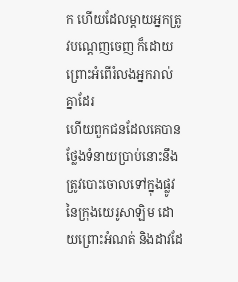ក ហើយដែលម្តាយអ្នកត្រូវបណ្តេញចេញ ក៏ដោយព្រោះអំពើរំលងអ្នករាល់គ្នាដែរ
ហើយពួកជនដែលគេបានថ្លែងទំនាយប្រាប់នោះនឹងត្រូវបោះចោលទៅក្នុងផ្លូវនៃក្រុងយេរូសាឡិម ដោយព្រោះអំណត់ និងដាវដែ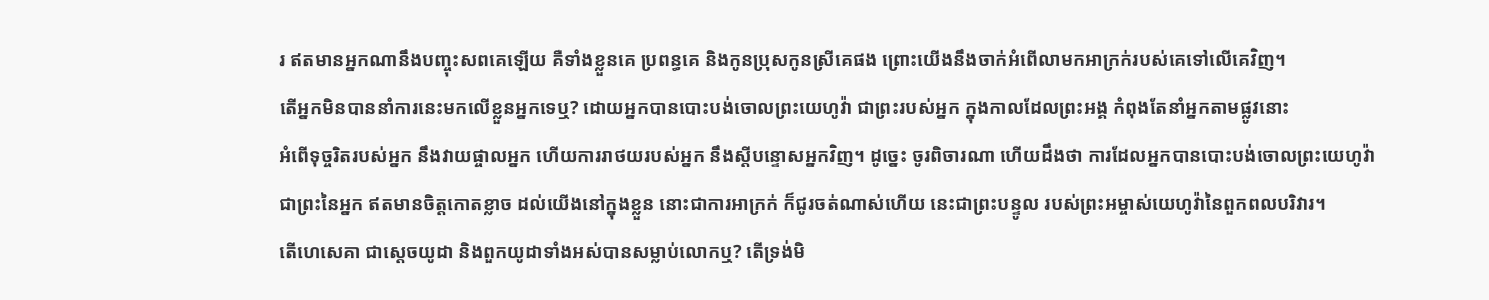រ ឥតមានអ្នកណានឹងបញ្ចុះសពគេឡើយ គឺទាំងខ្លួនគេ ប្រពន្ធគេ និងកូនប្រុសកូនស្រីគេផង ព្រោះយើងនឹងចាក់អំពើលាមកអាក្រក់របស់គេទៅលើគេវិញ។
តើអ្នកមិនបាននាំការនេះមកលើខ្លួនអ្នកទេឬ? ដោយអ្នកបានបោះបង់ចោលព្រះយេហូវ៉ា ជាព្រះរបស់អ្នក ក្នុងកាលដែលព្រះអង្គ កំពុងតែនាំអ្នកតាមផ្លូវនោះ
អំពើទុច្ចរិតរបស់អ្នក នឹងវាយផ្ចាលអ្នក ហើយការរាថយរបស់អ្នក នឹងស្ដីបន្ទោសអ្នកវិញ។ ដូច្នេះ ចូរពិចារណា ហើយដឹងថា ការដែលអ្នកបានបោះបង់ចោលព្រះយេហូវ៉ា ជាព្រះនៃអ្នក ឥតមានចិត្តកោតខ្លាច ដល់យើងនៅក្នុងខ្លួន នោះជាការអាក្រក់ ក៏ជូរចត់ណាស់ហើយ នេះជាព្រះបន្ទូល របស់ព្រះអម្ចាស់យេហូវ៉ានៃពួកពលបរិវារ។
តើហេសេគា ជាស្តេចយូដា និងពួកយូដាទាំងអស់បានសម្លាប់លោកឬ? តើទ្រង់មិ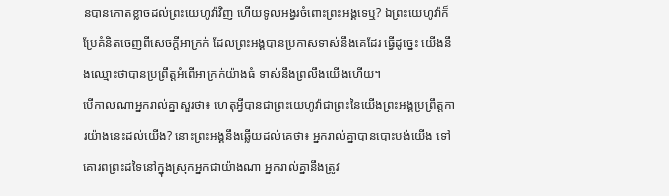នបានកោតខ្លាចដល់ព្រះយេហូវ៉ាវិញ ហើយទូលអង្វរចំពោះព្រះអង្គទេឬ? ឯព្រះយេហូវ៉ាក៏ប្រែគំនិតចេញពីសេចក្ដីអាក្រក់ ដែលព្រះអង្គបានប្រកាសទាស់នឹងគេដែរ ធ្វើដូច្នេះ យើងនឹងឈ្មោះថាបានប្រព្រឹត្តអំពើអាក្រក់យ៉ាងធំ ទាស់នឹងព្រលឹងយើងហើយ។
បើកាលណាអ្នករាល់គ្នាសួរថា៖ ហេតុអ្វីបានជាព្រះយេហូវ៉ាជាព្រះនៃយើងព្រះអង្គប្រព្រឹត្តការយ៉ាងនេះដល់យើង? នោះព្រះអង្គនឹងឆ្លើយដល់គេថា៖ អ្នករាល់គ្នាបានបោះបង់យើង ទៅគោរពព្រះដទៃនៅក្នុងស្រុកអ្នកជាយ៉ាងណា អ្នករាល់គ្នានឹងត្រូវ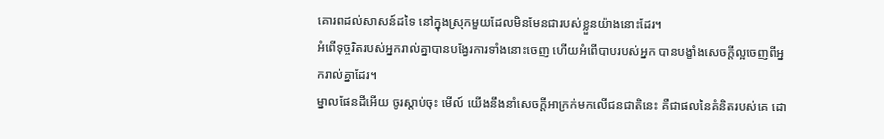គោរពដល់សាសន៍ដទៃ នៅក្នុងស្រុកមួយដែលមិនមែនជារបស់ខ្លួនយ៉ាងនោះដែរ។
អំពើទុច្ចរិតរបស់អ្នករាល់គ្នាបានបង្វែរការទាំងនោះចេញ ហើយអំពើបាបរបស់អ្នក បានបង្ខាំងសេចក្ដីល្អចេញពីអ្នករាល់គ្នាដែរ។
ម្នាលផែនដីអើយ ចូរស្តាប់ចុះ មើល៍ យើងនឹងនាំសេចក្ដីអាក្រក់មកលើជនជាតិនេះ គឺជាផលនៃគំនិតរបស់គេ ដោ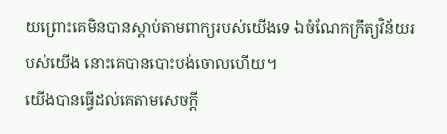យព្រោះគេមិនបានស្តាប់តាមពាក្យរបស់យើងទេ ឯចំណែកក្រឹត្យវិន័យរបស់យើង នោះគេបានបោះបង់ចោលហើយ។
យើងបានធ្វើដល់គេតាមសេចក្ដី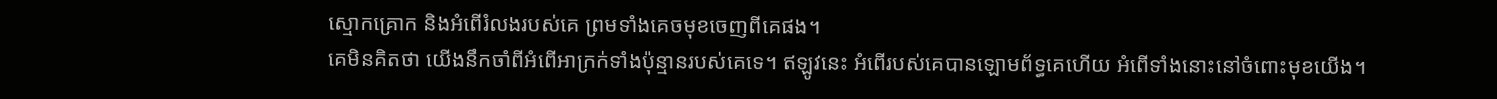ស្មោកគ្រោក និងអំពើរំលងរបស់គេ ព្រមទាំងគេចមុខចេញពីគេផង។
គេមិនគិតថា យើងនឹកចាំពីអំពើអាក្រក់ទាំងប៉ុន្មានរបស់គេទេ។ ឥឡូវនេះ អំពើរបស់គេបានឡោមព័ទ្ធគេហើយ អំពើទាំងនោះនៅចំពោះមុខយើង។